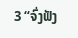3 “ຈົ່ງຟັງ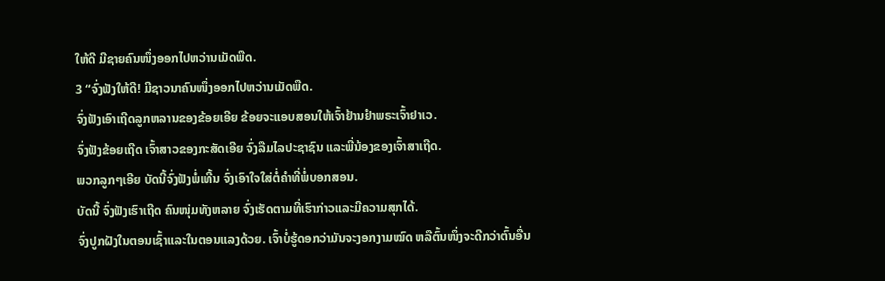ໃຫ້ດີ ມີຊາຍຄົນໜຶ່ງອອກໄປຫວ່ານເມັດພືດ.
3 “ຈົ່ງຟັງໃຫ້ດີ! ມີຊາວນາຄົນໜຶ່ງອອກໄປຫວ່ານເມັດພືດ.
ຈົ່ງຟັງເອົາເຖີດລູກຫລານຂອງຂ້ອຍເອີຍ ຂ້ອຍຈະແອບສອນໃຫ້ເຈົ້າຢ້ານຢຳພຣະເຈົ້າຢາເວ.
ຈົ່ງຟັງຂ້ອຍເຖີດ ເຈົ້າສາວຂອງກະສັດເອີຍ ຈົ່ງລືມໄລປະຊາຊົນ ແລະພີ່ນ້ອງຂອງເຈົ້າສາເຖີດ.
ພວກລູກໆເອີຍ ບັດນີ້ຈົ່ງຟັງພໍ່ເທີ້ນ ຈົ່ງເອົາໃຈໃສ່ຕໍ່ຄຳທີ່ພໍ່ບອກສອນ.
ບັດນີ້ ຈົ່ງຟັງເຮົາເຖີດ ຄົນໜຸ່ມທັງຫລາຍ ຈົ່ງເຮັດຕາມທີ່ເຮົາກ່າວແລະມີຄວາມສຸກໄດ້.
ຈົ່ງປູກຝັງໃນຕອນເຊົ້າແລະໃນຕອນແລງດ້ວຍ. ເຈົ້າບໍ່ຮູ້ດອກວ່າມັນຈະງອກງາມໝົດ ຫລືຕົ້ນໜຶ່ງຈະດີກວ່າຕົ້ນອື່ນ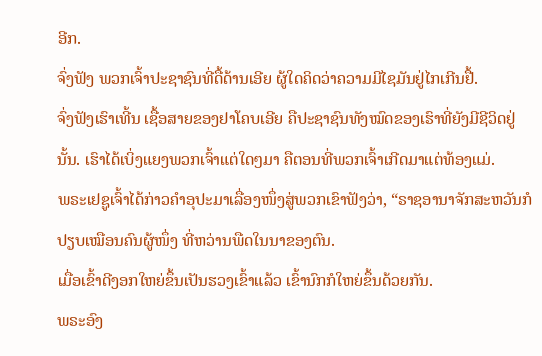ອີກ.
ຈົ່ງຟັງ ພວກເຈົ້າປະຊາຊົນທີ່ດື້ດ້ານເອີຍ ຜູ້ໃດຄິດວ່າຄວາມມີໄຊມັນຢູ່ໄກເກີນຢື້.
ຈົ່ງຟັງເຮົາເທີ້ນ ເຊື້ອສາຍຂອງຢາໂຄບເອີຍ ຄືປະຊາຊົນທັງໝົດຂອງເຮົາທີ່ຍັງມີຊີວິດຢູ່ນັ້ນ. ເຮົາໄດ້ເບິ່ງແຍງພວກເຈົ້າແຕ່ໃດໆມາ ຄືຕອນທີ່ພວກເຈົ້າເກີດມາແຕ່ທ້ອງແມ່.
ພຣະເຢຊູເຈົ້າໄດ້ກ່າວຄຳອຸປະມາເລື່ອງໜຶ່ງສູ່ພວກເຂົາຟັງວ່າ, “ຣາຊອານາຈັກສະຫວັນກໍປຽບເໝືອນຄົນຜູ້ໜຶ່ງ ທີ່ຫວ່ານພືດໃນນາຂອງຕົນ.
ເມື່ອເຂົ້າດີງອກໃຫຍ່ຂຶ້ນເປັນຮວງເຂົ້າແລ້ວ ເຂົ້ານົກກໍໃຫຍ່ຂຶ້ນດ້ວຍກັນ.
ພຣະອົງ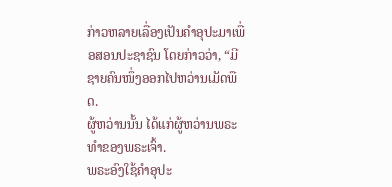ກ່າວຫລາຍເລື່ອງເປັນຄຳອຸປະມາເພື່ອສອນປະຊາຊົນ ໂດຍກ່າວວ່າ, “ມີຊາຍຄົນໜຶ່ງອອກໄປຫວ່ານເມັດພືດ.
ຜູ້ຫວ່ານນັ້ນ ໄດ້ແກ່ຜູ້ຫວ່ານພຣະທຳຂອງພຣະເຈົ້າ.
ພຣະອົງໃຊ້ຄຳອຸປະ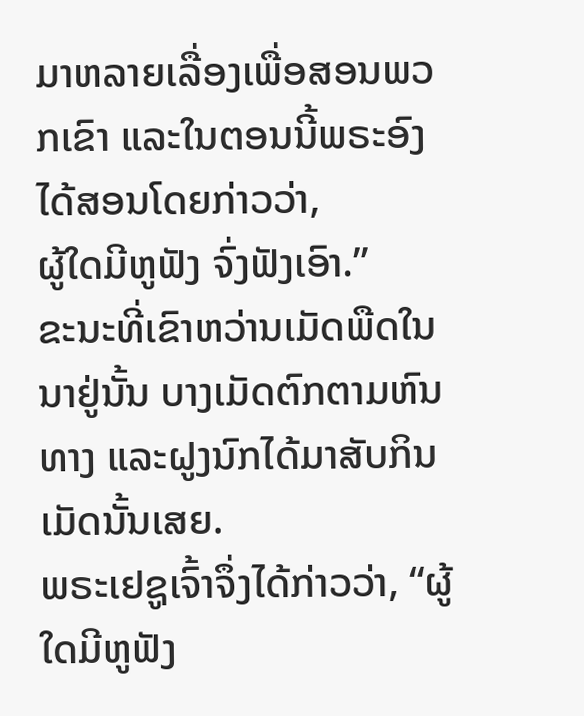ມາຫລາຍເລື່ອງເພື່ອສອນພວກເຂົາ ແລະໃນຕອນນີ້ພຣະອົງໄດ້ສອນໂດຍກ່າວວ່າ,
ຜູ້ໃດມີຫູຟັງ ຈົ່ງຟັງເອົາ.”
ຂະນະທີ່ເຂົາຫວ່ານເມັດພືດໃນນາຢູ່ນັ້ນ ບາງເມັດຕົກຕາມຫົນທາງ ແລະຝູງນົກໄດ້ມາສັບກິນເມັດນັ້ນເສຍ.
ພຣະເຢຊູເຈົ້າຈຶ່ງໄດ້ກ່າວວ່າ, “ຜູ້ໃດມີຫູຟັງ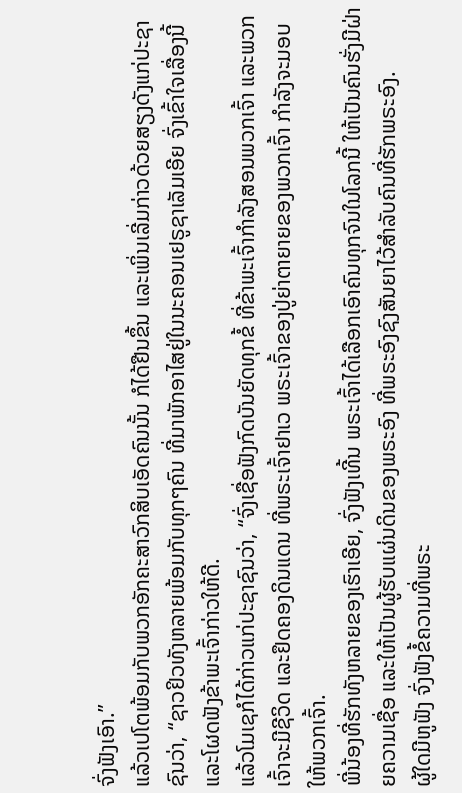ຈົ່ງຟັງເອົາ.”
ແລ້ວເປໂຕພ້ອມກັບພວກອັກຄະສາວົກສິບເອັດຄົນນັ້ນ ກໍໄດ້ຢືນຂຶ້ນ ແລະເພິ່ນເລີ່ມກ່າວດ້ວຍສຽງດັງແກ່ປະຊາຊົນວ່າ, “ຊາວຢິວທັງຫລາຍພ້ອມກັບທຸກໆຄົນ ທີ່ມາພັກອາໄສຢູ່ໃນນະຄອນເຢຣູຊາເລັມເອີຍ ຈົ່ງເຂົ້າໃຈເລື່ອງນີ້ ແລະໂຜດຟັງຂ້າພະເຈົ້າກ່າວໃຫ້ດີ.
ແລ້ວໂມເຊກໍໄດ້ກ່າວແກ່ປະຊາຊົນວ່າ, “ຈົ່ງເຊື່ອຟັງກົດບັນຍັດທຸກຂໍ້ ທີ່ຂ້າພະເຈົ້າກຳລັງສອນພວກເຈົ້າ ແລະພວກເຈົ້າຈະມີຊີວິດ ແລະຢຶດຄອງດິນແດນ ທີ່ພຣະເຈົ້າຢາເວ ພຣະເຈົ້າຂອງປູ່ຍ່າຕາຍາຍຂອງພວກເຈົ້າ ກຳລັງຈະມອບໃຫ້ພວກເຈົ້າ.
ພີ່ນ້ອງທີ່ຮັກທັງຫລາຍຂອງເຮົາເອີຍ, ຈົ່ງຟັງເທີ້ນ ພຣະເຈົ້າໄດ້ເລືອກເອົາຄົນທຸກຈົນໃນໂລກນີ້ ໃຫ້ເປັນຄົນຮັ່ງມີຝ່າຍຄວາມເຊື່ອ ແລະໃຫ້ເປັນຜູ້ຮັບແຜ່ນດິນຂອງພຣະອົງ ທີ່ພຣະອົງຊົງສັນຍາໄວ້ສຳລັບຄົນທີ່ຮັກພຣະອົງ.
ຜູ້ໃດມີຫູຟັງ ຈົ່ງຟັງຂໍ້ຄວາມທີ່ພຣະ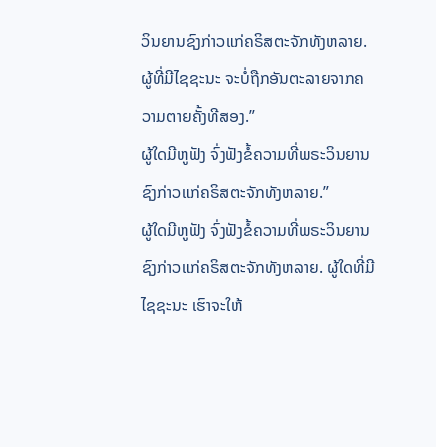ວິນຍານຊົງກ່າວແກ່ຄຣິສຕະຈັກທັງຫລາຍ. ຜູ້ທີ່ມີໄຊຊະນະ ຈະບໍ່ຖືກອັນຕະລາຍຈາກຄວາມຕາຍຄັ້ງທີສອງ.”
ຜູ້ໃດມີຫູຟັງ ຈົ່ງຟັງຂໍ້ຄວາມທີ່ພຣະວິນຍານຊົງກ່າວແກ່ຄຣິສຕະຈັກທັງຫລາຍ.”
ຜູ້ໃດມີຫູຟັງ ຈົ່ງຟັງຂໍ້ຄວາມທີ່ພຣະວິນຍານຊົງກ່າວແກ່ຄຣິສຕະຈັກທັງຫລາຍ. ຜູ້ໃດທີ່ມີໄຊຊະນະ ເຮົາຈະໃຫ້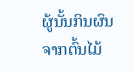ຜູ້ນັ້ນກິນຜົນຈາກຕົ້ນໄມ້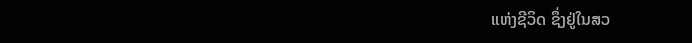ແຫ່ງຊີວິດ ຊຶ່ງຢູ່ໃນສວ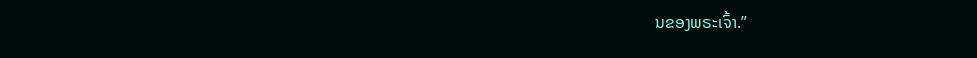ນຂອງພຣະເຈົ້າ.”